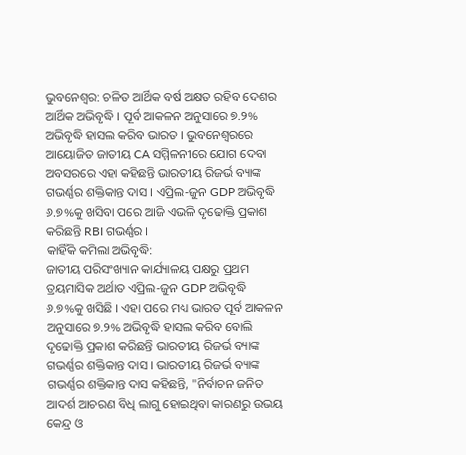ଭୁବନେଶ୍ବର: ଚଳିତ ଆର୍ଥିକ ବର୍ଷ ଅକ୍ଷତ ରହିବ ଦେଶର ଆର୍ଥିକ ଅଭିବୃଦ୍ଧି । ପୂର୍ବ ଆକଳନ ଅନୁସାରେ ୭.୨% ଅଭିବୃଦ୍ଧି ହାସଲ କରିବ ଭାରତ । ଭୁବନେଶ୍ବରରେ ଆୟୋଜିତ ଜାତୀୟ CA ସମ୍ମିଳନୀରେ ଯୋଗ ଦେବା ଅବସରରେ ଏହା କହିଛନ୍ତି ଭାରତୀୟ ରିଜର୍ଭ ବ୍ୟାଙ୍କ ଗଭର୍ଣ୍ଣର ଶକ୍ତିକାନ୍ତ ଦାସ । ଏପ୍ରିଲ-ଜୁନ GDP ଅଭିବୃଦ୍ଧି ୬.୭%କୁ ଖସିବା ପରେ ଆଜି ଏଭଳି ଦୃଢୋକ୍ତି ପ୍ରକାଶ କରିଛନ୍ତି RBI ଗଭର୍ଣ୍ଣର ।
କାହିଁକି କମିଲା ଅଭିବୃଦ୍ଧି:
ଜାତୀୟ ପରିସଂଖ୍ୟାନ କାର୍ଯ୍ୟାଳୟ ପକ୍ଷରୁ ପ୍ରଥମ ତ୍ରୟମାସିକ ଅର୍ଥାତ ଏପ୍ରିଲ-ଜୁନ GDP ଅଭିବୃଦ୍ଧି ୬.୭%କୁ ଖସିଛି । ଏହା ପରେ ମଧ୍ୟ ଭାରତ ପୂର୍ବ ଆକଳନ ଅନୁସାରେ ୭.୨% ଅଭିବୃଦ୍ଧି ହାସଲ କରିବ ବୋଲି ଦୃଢୋକ୍ତି ପ୍ରକାଶ କରିଛନ୍ତି ଭାରତୀୟ ରିଜର୍ଭ ବ୍ୟାଙ୍କ ଗଭର୍ଣ୍ଣର ଶକ୍ତିକାନ୍ତ ଦାସ । ଭାରତୀୟ ରିଜର୍ଭ ବ୍ୟାଙ୍କ ଗଭର୍ଣ୍ଣର ଶକ୍ତିକାନ୍ତ ଦାସ କହିଛନ୍ତି, "ନିର୍ବାଚନ ଜନିତ ଆଦର୍ଶ ଆଚରଣ ବିଧି ଲାଗୁ ହୋଇଥିବା କାରଣରୁ ଉଭୟ କେନ୍ଦ୍ର ଓ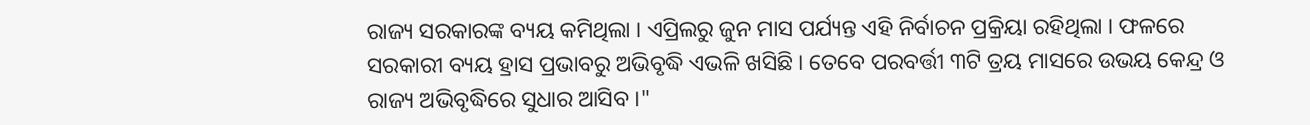ରାଜ୍ୟ ସରକାରଙ୍କ ବ୍ୟୟ କମିଥିଲା । ଏପ୍ରିଲରୁ ଜୁନ ମାସ ପର୍ଯ୍ୟନ୍ତ ଏହି ନିର୍ବାଚନ ପ୍ରକ୍ରିୟା ରହିଥିଲା । ଫଳରେ ସରକାରୀ ବ୍ୟୟ ହ୍ରାସ ପ୍ରଭାବରୁ ଅଭିବୃଦ୍ଧି ଏଭଳି ଖସିଛି । ତେବେ ପରବର୍ତ୍ତୀ ୩ଟି ତ୍ରୟ ମାସରେ ଉଭୟ କେନ୍ଦ୍ର ଓ ରାଜ୍ୟ ଅଭିବୃଦ୍ଧିରେ ସୁଧାର ଆସିବ ।"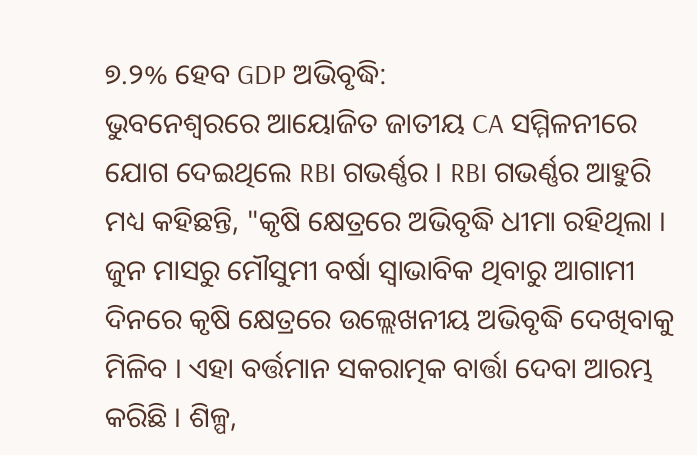୭.୨% ହେବ GDP ଅଭିବୃଦ୍ଧି:
ଭୁବନେଶ୍ବରରେ ଆୟୋଜିତ ଜାତୀୟ CA ସମ୍ମିଳନୀରେ ଯୋଗ ଦେଇଥିଲେ RBI ଗଭର୍ଣ୍ଣର । RBI ଗଭର୍ଣ୍ଣର ଆହୁରି ମଧ୍ୟ କହିଛନ୍ତି, "କୃଷି କ୍ଷେତ୍ରରେ ଅଭିବୃଦ୍ଧି ଧୀମା ରହିଥିଲା । ଜୁନ ମାସରୁ ମୌସୁମୀ ବର୍ଷା ସ୍ବାଭାବିକ ଥିବାରୁ ଆଗାମୀ ଦିନରେ କୃଷି କ୍ଷେତ୍ରରେ ଉଲ୍ଲେଖନୀୟ ଅଭିବୃଦ୍ଧି ଦେଖିବାକୁ ମିଳିବ । ଏହା ବର୍ତ୍ତମାନ ସକରାତ୍ମକ ବାର୍ତ୍ତା ଦେବା ଆରମ୍ଭ କରିଛି । ଶିଳ୍ପ,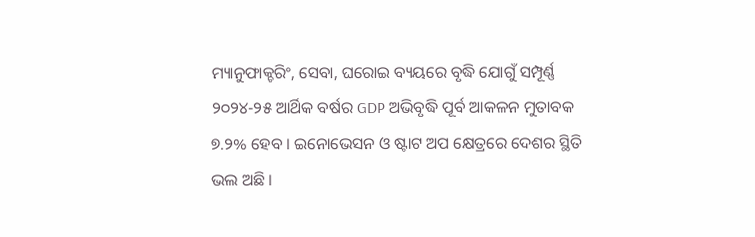ମ୍ୟାନୁଫାକ୍ଚରିଂ, ସେବା, ଘରୋଇ ବ୍ୟୟରେ ବୃଦ୍ଧି ଯୋଗୁଁ ସମ୍ପୂର୍ଣ୍ଣ ୨୦୨୪-୨୫ ଆର୍ଥିକ ବର୍ଷର GDP ଅଭିବୃଦ୍ଧି ପୂର୍ବ ଆକଳନ ମୁତାବକ ୭.୨% ହେବ । ଇନୋଭେସନ ଓ ଷ୍ଟାଟ ଅପ କ୍ଷେତ୍ରରେ ଦେଶର ସ୍ଥିତି ଭଲ ଅଛି ।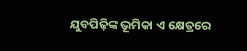ଯୁବପିଢ଼ିଙ୍କ ଭୂମିକା ଏ କ୍ଷେତ୍ରରେ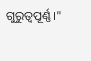ଗୁରୁତ୍ୱପୂର୍ଣ୍ଣ ।"